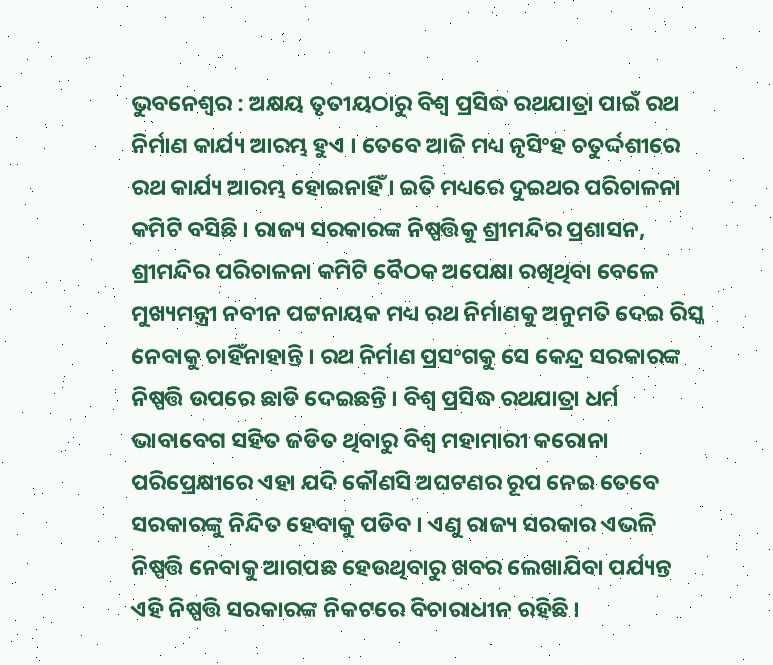ଭୁବନେଶ୍ୱର : ଅକ୍ଷୟ ତୃତୀୟଠାରୁ ବିଶ୍ୱ ପ୍ରସିଦ୍ଧ ରଥଯାତ୍ରା ପାଇଁ ରଥ ନିର୍ମାଣ କାର୍ଯ୍ୟ ଆରମ୍ଭ ହୁଏ । ତେବେ ଆଜି ମଧ୍ୟ ନୃସିଂହ ଚତୁର୍ଦ୍ଦଶୀରେ ରଥ କାର୍ଯ୍ୟ ଆରମ୍ଭ ହୋଇନାହିଁ । ଇତି ମଧ୍ୟରେ ଦୁଇଥର ପରିଚାଳନା କମିଟି ବସିଛି । ରାଜ୍ୟ ସରକାରଙ୍କ ନିଷ୍ପତ୍ତିକୁ ଶ୍ରୀମନ୍ଦିର ପ୍ରଶାସନ, ଶ୍ରୀମନ୍ଦିର ପରିଚାଳନା କମିଟି ବୈଠକ ଅପେକ୍ଷା ରଖିଥିବା ବେଳେ ମୁଖ୍ୟମନ୍ତ୍ରୀ ନବୀନ ପଟ୍ଟନାୟକ ମଧ୍ୟ ରଥ ନିର୍ମାଣକୁ ଅନୁମତି ଦେଇ ରିସ୍କ ନେବାକୁ ଚାହିଁନାହାନ୍ତି । ରଥ ନିର୍ମାଣ ପ୍ରସଂଗକୁ ସେ କେନ୍ଦ୍ର ସରକାରଙ୍କ ନିଷ୍ପତ୍ତି ଉପରେ ଛାଡି ଦେଇଛନ୍ତି । ବିଶ୍ୱ ପ୍ରସିଦ୍ଧ ରଥଯାତ୍ରା ଧର୍ମ ଭାବାବେଗ ସହିତ ଜଡିତ ଥିବାରୁ ବିଶ୍ୱ ମହାମାରୀ କରୋନା ପରିପ୍ରେକ୍ଷୀରେ ଏହା ଯଦି କୌଣସି ଅଘଟଣର ରୂପ ନେଇ ତେବେ ସରକାରଙ୍କୁ ନିନ୍ଦିତ ହେବାକୁ ପଡିବ । ଏଣୁ ରାଜ୍ୟ ସରକାର ଏଭଳି ନିଷ୍ପତ୍ତି ନେବାକୁ ଆଗପଛ ହେଉଥିବାରୁ ଖବର ଲେଖାଯିବା ପର୍ଯ୍ୟନ୍ତ ଏହି ନିଷ୍ପତ୍ତି ସରକାରଙ୍କ ନିକଟରେ ବିଚାରାଧୀନ ରହିଛି ।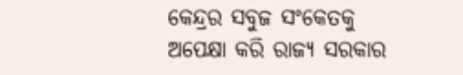କେନ୍ଦ୍ରର ସବୁଜ ସଂକେତକୁ ଅପେକ୍ଷା କରି ରାଜ୍ୟ ସରକାର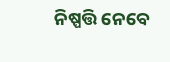ନିଷ୍ପତ୍ତି ନେବେ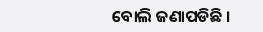ବୋଲି ଜଣାପଡିଛି ।